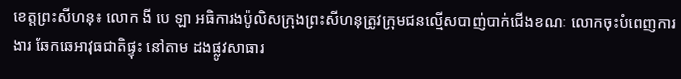ខេត្តព្រះសីហនុ៖ លោក ងី បេ ឡា អធិការងប៉ូលិសក្រុងព្រះសីហនុត្រូវក្រុមជនល្មើសបាញ់បាក់ជើងខណៈ លោកចុះបំពេញការងារ ឆែកឆេអាវុធជាតិផ្ទុះ នៅតាម ដងផ្លូវសាធារ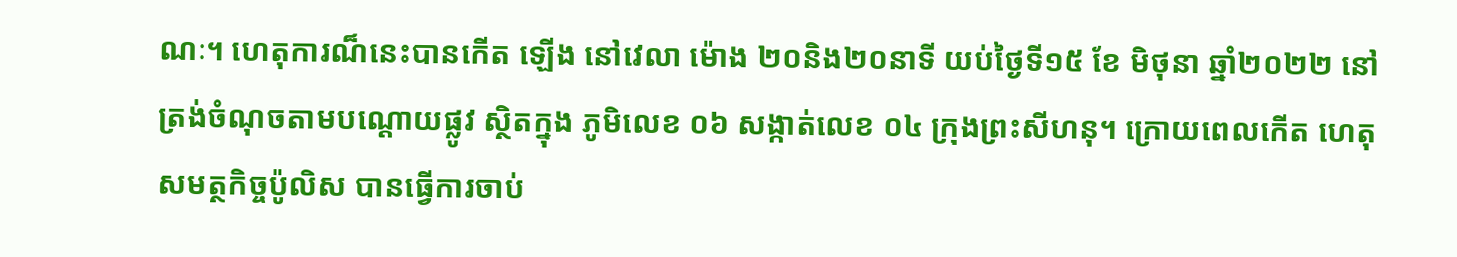ណៈ។ ហេតុការណ៏នេះបានកើត ឡើង នៅវេលា ម៉ោង ២០និង២០នាទី យប់ថ្ងៃទី១៥ ខែ មិថុនា ឆ្នាំ២០២២ នៅត្រង់ចំណុចតាមបណ្តោយផ្លូវ ស្ថិតក្នុង ភូមិលេខ ០៦ សង្កាត់លេខ ០៤ ក្រុងព្រះសីហនុ។ ក្រោយពេលកើត ហេតុ សមត្ថកិច្ចប៉ូលិស បានធ្វើការចាប់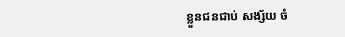ខ្លួនជនជាប់ សង្ស័យ ចំ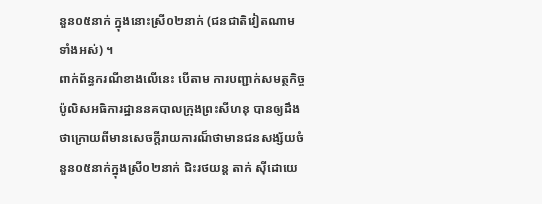នួន០៥នាក់ ក្នុងនោះស្រី០២នាក់ (ជនជាតិវៀតណាមទាំងអស់) ។
ពាក់ព័ន្ធករណីខាងលើនេះ បើតាម ការបញ្ជាក់សមត្ថកិច្ចប៉ូលិសអធិការដ្ឋាននគបាលក្រុងព្រះសីហនុ បានឲ្យដឹងថាក្រោយពីមានសេចក្តីរាយការណ៏ថាមានជនសង្ស័យចំនួន០៥នាក់ក្នុងស្រី០២នាក់ ជិះរថយន្ត តាក់ ស៊ីដោយេ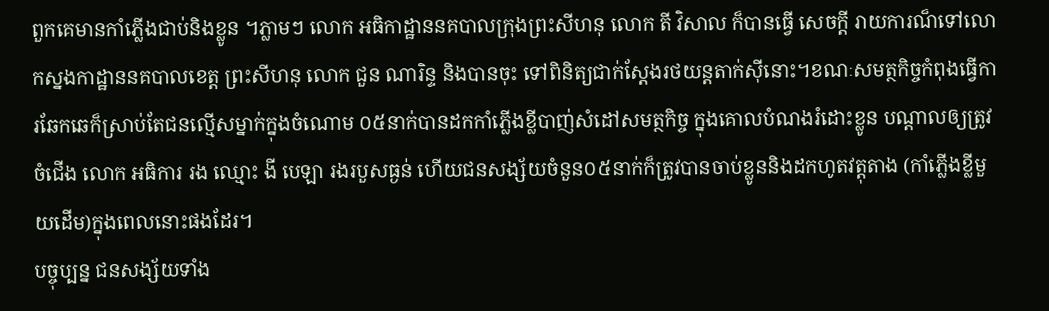ពួកគេមានកាំភ្លើងជាប់និងខ្លូន ។ភ្លាមៗ លោក អធិកាដ្ឋាននគបាលក្រុងព្រះសីហនុ លោក តី វិសាល ក៏បានធ្វើ សេចក្តី រាយការណ៏ទៅលោកស្នងកាដ្ឋាននគបាលខេត្ត ព្រះសីហនុ លោក ជួន ណារិន្ទ និងបានចុះ ទៅពិនិត្យជាក់ស្តែងរថយន្តតាក់ស៊ីនោះ។ខណៈសមត្ថកិច្ចកំពុងធ្វើការឆែកឆេក៏ស្រាប់តែជនល្មើសម្នាក់ក្នុងចំណោម ០៥នាក់បានដកកាំភ្លើងខ្លីបាញ់សំដៅសមត្ថកិច្ច ក្នុងគោលបំណងរំដោះខ្លូន បណ្តាលឲ្យត្រូវចំជើង លោក អធិការ រង ឈ្មោះ ងី បេឡា រងរបួសធ្ងន់ ហើយជនសង្ស័យចំនួន០៥នាក់ក៏ត្រូវបានចាប់ខ្លូននិងដកហូតវត្តុតាង (កាំភ្លើងខ្លីមួយដើម)ក្នុងពេលនោះផងដែរ។
បច្ចុប្បន្ន ជនសង្ស័យទាំង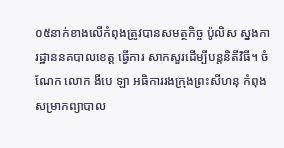០៥នាក់ខាងលើកំពុងត្រូវបានសមត្ថកិច្ច ប៉ូលិស ស្នងការដ្ឋាននគបាលខេត្ត ធ្វើការ សាកសួរដើម្បីបន្តនិតីវិធី។ ចំណែក លោក ងីបេ ឡា អធិការរងក្រុងព្រះសីហនុ កំពុងសម្រាកព្យាបាល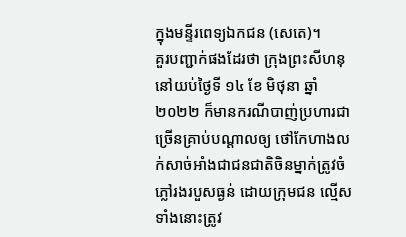ក្នុងមន្ទីរពេទ្យឯកជន (សេតេ)។
គួរបញ្ជាក់ផងដែរថា ក្រុងព្រះសីហនុនៅយប់ថ្ងៃទី ១៤ ខែ មិថុនា ឆ្នាំ ២០២២ ក៏មានករណីបាញ់ប្រហារជាច្រើនគ្រាប់បណ្តាលឲ្យ ថៅកែហាងលក់សាច់អាំងជាជនជាតិចិនម្នាក់ត្រូវចំភ្លៅរងរបួសធ្ងន់ ដោយក្រុមជន ល្មើសទាំងនោះត្រូវ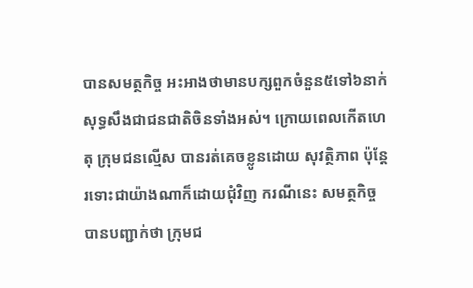បានសមត្ថកិច្ច អះអាងថាមានបក្សពួកចំនួន៥ទៅ៦នាក់សុទ្ធសឹងជាជនជាតិចិនទាំងអស់។ ក្រោយពេលកើតហេតុ ក្រុមជនល្មើស បានរត់គេចខ្លូនដោយ សុវត្ថិភាព ប៉ុន្តែរទោះជាយ៉ាងណាក៏ដោយជុំវិញ ករណីនេះ សមត្ថកិច្ច បានបញ្ជាក់ថា ក្រុមជ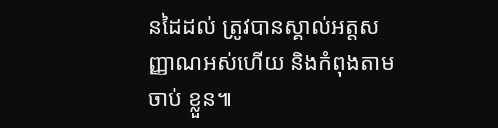នដៃដល់ ត្រូវបានស្គាល់អត្តសញ្ញាណអស់ហើយ និងកំពុងតាមចាប់ ខ្លួន៕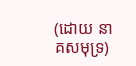(ដោយ នាគសមុទ្រ)